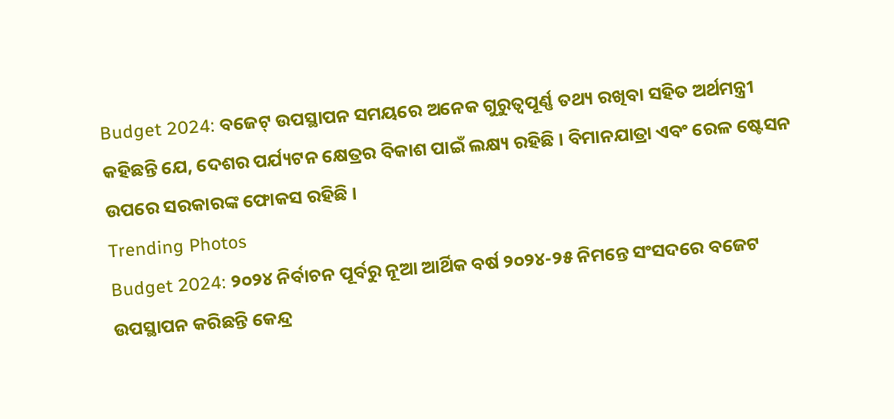Budget 2024: ବଜେଟ୍ ଉପସ୍ଥାପନ ସମୟରେ ଅନେକ ଗୁରୁତ୍ୱପୂର୍ଣ୍ଣ ତଥ୍ୟ ରଖିବା ସହିତ ଅର୍ଥମନ୍ତ୍ରୀ କହିଛନ୍ତି ଯେ, ଦେଶର ପର୍ଯ୍ୟଟନ କ୍ଷେତ୍ରର ବିକାଶ ପାଇଁ ଲକ୍ଷ୍ୟ ରହିଛି । ବିମାନଯାତ୍ରା ଏବଂ ରେଳ ଷ୍ଟେସନ ଉପରେ ସରକାରଙ୍କ ଫୋକସ ରହିଛି ।
Trending Photos
Budget 2024: ୨୦୨୪ ନିର୍ବାଚନ ପୂର୍ବରୁ ନୂଆ ଆର୍ଥିକ ବର୍ଷ ୨୦୨୪-୨୫ ନିମନ୍ତେ ସଂସଦରେ ବଜେଟ ଉପସ୍ଥାପନ କରିଛନ୍ତି କେନ୍ଦ୍ର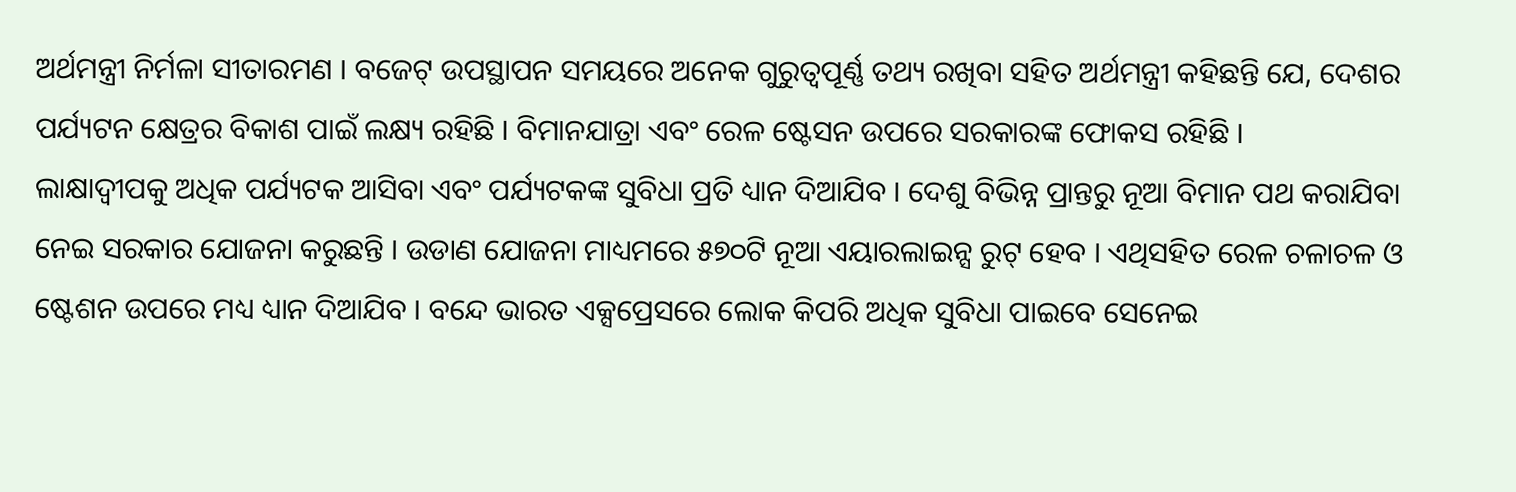ଅର୍ଥମନ୍ତ୍ରୀ ନିର୍ମଳା ସୀତାରମଣ । ବଜେଟ୍ ଉପସ୍ଥାପନ ସମୟରେ ଅନେକ ଗୁରୁତ୍ୱପୂର୍ଣ୍ଣ ତଥ୍ୟ ରଖିବା ସହିତ ଅର୍ଥମନ୍ତ୍ରୀ କହିଛନ୍ତି ଯେ, ଦେଶର ପର୍ଯ୍ୟଟନ କ୍ଷେତ୍ରର ବିକାଶ ପାଇଁ ଲକ୍ଷ୍ୟ ରହିଛି । ବିମାନଯାତ୍ରା ଏବଂ ରେଳ ଷ୍ଟେସନ ଉପରେ ସରକାରଙ୍କ ଫୋକସ ରହିଛି ।
ଲାକ୍ଷାଦ୍ୱୀପକୁ ଅଧିକ ପର୍ଯ୍ୟଟକ ଆସିବା ଏବଂ ପର୍ଯ୍ୟଟକଙ୍କ ସୁବିଧା ପ୍ରତି ଧ୍ୟାନ ଦିଆଯିବ । ଦେଶୁ ବିଭିନ୍ନ ପ୍ରାନ୍ତରୁ ନୂଆ ବିମାନ ପଥ କରାଯିବା ନେଇ ସରକାର ଯୋଜନା କରୁଛନ୍ତି । ଉଡାଣ ଯୋଜନା ମାଧ୍ୟମରେ ୫୭୦ଟି ନୂଆ ଏୟାରଲାଇନ୍ସ ରୁଟ୍ ହେବ । ଏଥିସହିତ ରେଳ ଚଳାଚଳ ଓ ଷ୍ଟେଶନ ଉପରେ ମଧ୍ୟ ଧ୍ୟାନ ଦିଆଯିବ । ବନ୍ଦେ ଭାରତ ଏକ୍ସପ୍ରେସରେ ଲୋକ କିପରି ଅଧିକ ସୁବିଧା ପାଇବେ ସେନେଇ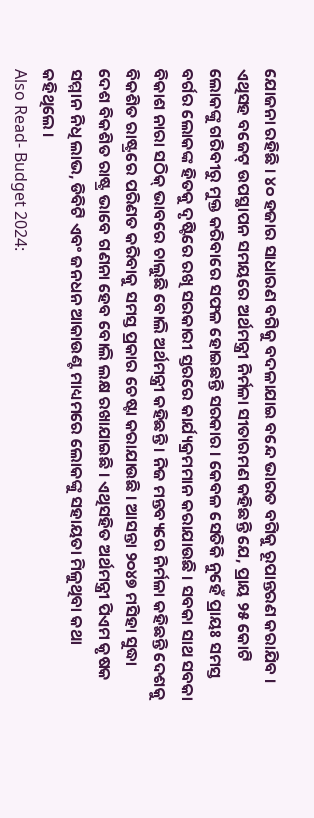ଯୋଜନା ରହିଛି । ୪୦ ହଜାର ସାଧାରଣ ବଗିକୁ ବଦଳାଯାଇ ବନ୍ଦେ ଭାରତ ବଗିକୁ ରୂପାନ୍ତରଣ କରାଯିବ ।
ଏଥିସହ ବଜେଟ୍ ଉପସ୍ଥାପନ ସମୟରେ ଅର୍ଥମନ୍ତ୍ରୀ ନିର୍ମଳା ସୀତାରମଣ କହିଛନ୍ତି ଯେ, ପ୍ରାୟ ୨୫ କୋଟି ଲୋକଙ୍କୁ ଗରିବୀରୁ ମୁକ୍ତ କରିବାରେ ସଫଳ ହୋଇଛନ୍ତି ସରକାର । କେବଳ ସେତିକି ନୁହେଁ ପ୍ରାୟଃ ସମସ୍ତ ବର୍ଗର ଲୋକଙ୍କ ହିତକୁ ଦୃଷ୍ଟିରେ ରଖି ସରକାରୀ ସ୍ତରରେ କାର୍ଯ୍ୟକ୍ରମମାନ କରାଯାଉଛି । ସବକା ସାଥ ସବକା ବିକାଶ ନାରା ସଠିକ୍ ଭାବରେ ଚାଲୁଛି ବୋଲି ଅର୍ଥମନ୍ତ୍ରୀ କହିଛନ୍ତି । ନିଜ ମନ୍ତବ୍ୟରେ ନିର୍ମଳା କହିଛନ୍ତି ଦେଶକୁ ବିକଶିତ ରାଷ୍ଟ୍ରରେ ପରିଣତ କରିବାକୁ ସମସ୍ତ ପ୍ରକାର ଚେଷ୍ଟା କରାଯାଉଛି । ଆସନ୍ତା ୨୦୪୭ ମସିହା ସୁଦ୍ଧା ଦେଶ ବିକଶିତ ରାଷ୍ଟ୍ର ଭାବେ ଗଣନା ହେବ ବୋଲି ଲକ୍ଷ ରଖାଯାଇଛି । ଏଥିସହିତ ଅର୍ଥମନ୍ତ୍ରୀ ପିଏମ କୃଷକ ସମ୍ମାନ ନିଧି ଲାଭ, ଡିବିଟି ଏବଂ ଜନଧନ ଆକାଉଣ୍ଟ ମାଧ୍ୟମରେ ଲୋକଙ୍କୁ ସହାୟତା ମିଳୁଥିବା କଥା କହିଥିଲେ ।
Also Read- Budget 2024: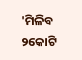'ମିଳିବ ୨କୋଟି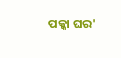ପକ୍କା ଘର'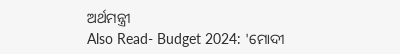ଅର୍ଥମନ୍ତ୍ରୀ
Also Read- Budget 2024: 'ମୋଦୀ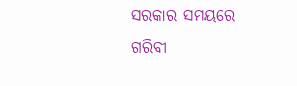ସରକାର ସମୟରେ ଗରିବୀ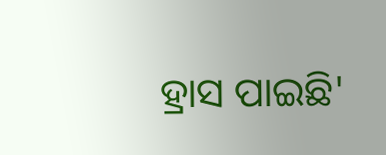ହ୍ରାସ ପାଇଛି'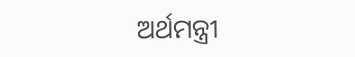ଅର୍ଥମନ୍ତ୍ରୀ